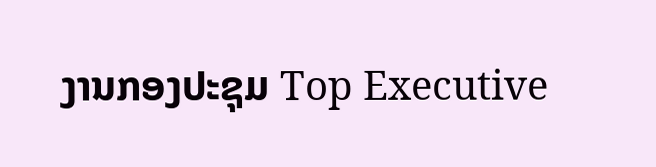ງານກອງປະຊຸມ Top Executive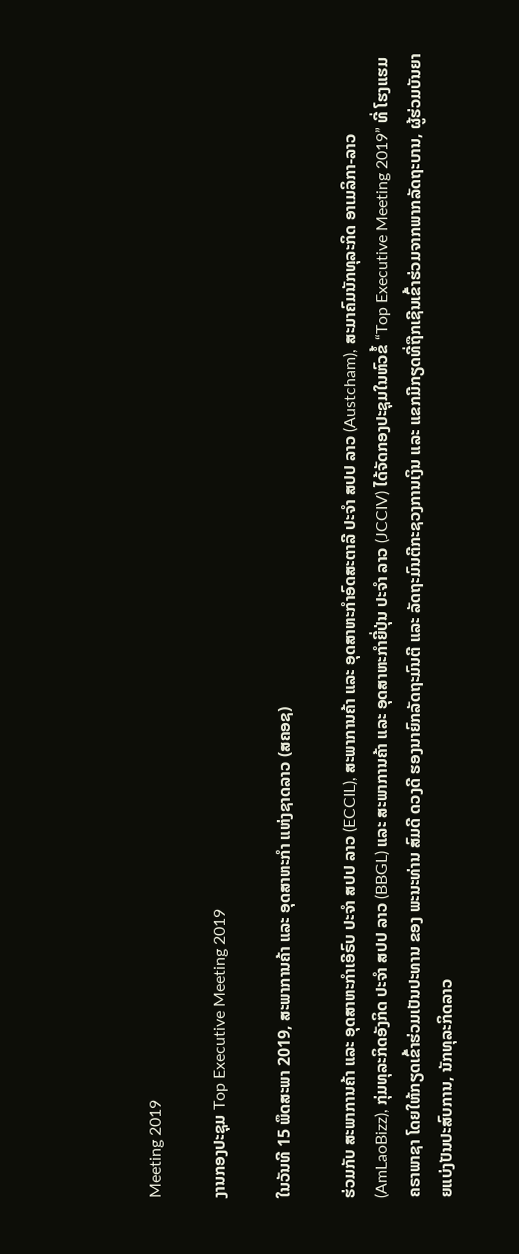Meeting 2019

ງານກອງປະຊຸມ Top Executive Meeting 2019

ໃນວັນທີ 15 ພຶດສະພາ 2019, ສະພາການຄ້າ ແລະ ອຸດສາຫະກຳ ແຫ່ງຊາດລາວ (ສຄອຊ)

ຮ່ວມກັບ ສະພາການຄ້າ ແລະ ອຸດສາຫະກຳເອີຣົບ ປະຈຳ ສປປ ລາວ (ECCIL), ສະພາການຄ້າ ແລະ ອຸດສາຫະກຳອົດສະຕາລີ ປະຈຳ ສປປ ລາວ (Austcham), ສະມາຄົມນັກທຸລະກິດ ອາເມລິກາ-ລາວ (AmLaoBizz), ກຸ່ມທຸລະກິດອັງກິດ ປະຈໍາ ສປປ ລາວ (BBGL) ແລະ ສະພາການຄ້າ ແລະ ອຸດສາຫະກໍາຍີ່ປຸ່ນ ປະຈໍາ ລາວ (JCCIV) ໄດ້ຈັດກອງປະຊຸມໃນຫົວຂໍ້ “Top Executive Meeting 2019” ທີ່ ໂຮງແຮມຄຣາພາຊາ ໂດຍໃຫ້ກຽດເຂົ້າຮ່ວມເປັນປະທານ ຂອງ ພະນະທ່ານ ສົມດີ ດວງດີ ຮອງນາຍົກລັດຖະມົນຕີ ແລະ ລັດຖະມົນຕີກະຊວງການເງິນ ແລະ ແຂກມີກຽດທີ່ຖືກເຊີນເຂົ້າຮ່ວມຈາກພາກລັດຖະບານ, ຜູ້ຮ່ວມບັນຍາຍແບ່ງປັນປະສົບການ, ນັກທຸລະກິດລາວ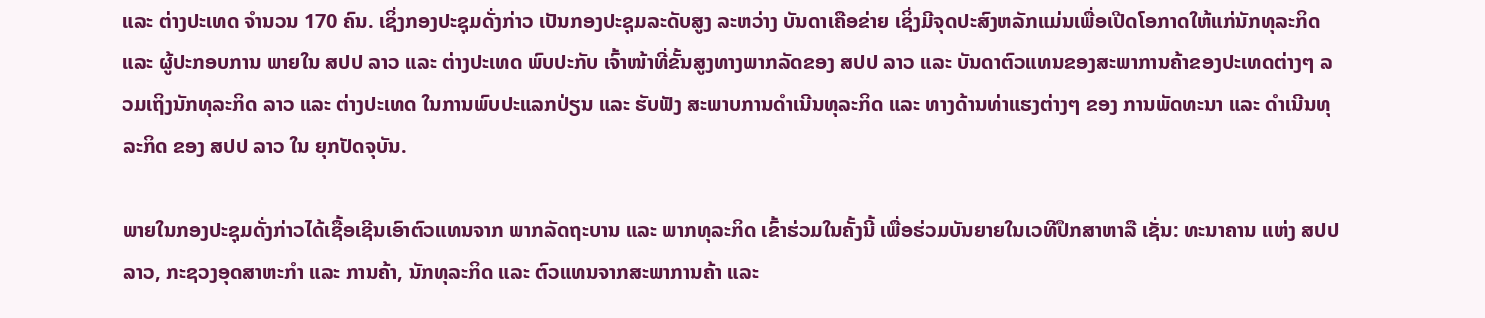ແລະ ຕ່າງປະເທດ ຈຳນວນ 170 ຄົນ. ເຊິ່ງກອງປະຊຸມດັ່ງກ່າວ ເປັນກອງປະຊຸມລະດັບສູງ ລະຫວ່າງ ບັນດາເຄືອຂ່າຍ ເຊິ່ງມີຈຸດປະສົງຫລັກແມ່ນເພື່ອເປີດໂອກາດໃຫ້ແກ່ນັກທຸລະກິດ ແລະ ຜູ້ປະກອບການ ພາຍໃນ ສປປ ລາວ ແລະ ຕ່າງປະເທດ ພົບປະກັບ ເຈົ້າໜ້າທີ່ຂັ້ນສູງທາງພາກລັດຂອງ ສປປ ລາວ ແລະ ບັນດາຕົວແທນຂອງສະພາການຄ້າຂອງປະເທດຕ່າງໆ ລວມເຖິງນັກທຸລະກິດ ລາວ ແລະ ຕ່າງປະເທດ ໃນການພົບປະແລກປ່ຽນ ແລະ ຮັບຟັງ ສະພາບການດຳເນີນທຸລະກິດ ແລະ ທາງດ້ານທ່າແຮງຕ່າງໆ ຂອງ ການພັດທະນາ ແລະ ດຳເນີນທຸລະກິດ ຂອງ ສປປ ລາວ ໃນ ຍຸກປັດຈຸບັນ.

ພາຍໃນກອງປະຊຸມດັ່ງກ່າວໄດ້ເຊື້ອເຊີນເອົາຕົວແທນຈາກ ພາກລັດຖະບານ ແລະ ພາກທຸລະກິດ ເຂົ້າຮ່ວມໃນຄັ້ງນີ້ ເພື່ອຮ່ວມບັນຍາຍໃນເວທີປຶກສາຫາລື ເຊັ່ນ: ທະນາຄານ ແຫ່ງ ສປປ ລາວ, ກະຊວງອຸດສາຫະກຳ ແລະ ການຄ້າ, ນັກທຸລະກິດ ແລະ ຕົວແທນຈາກສະພາການຄ້າ ແລະ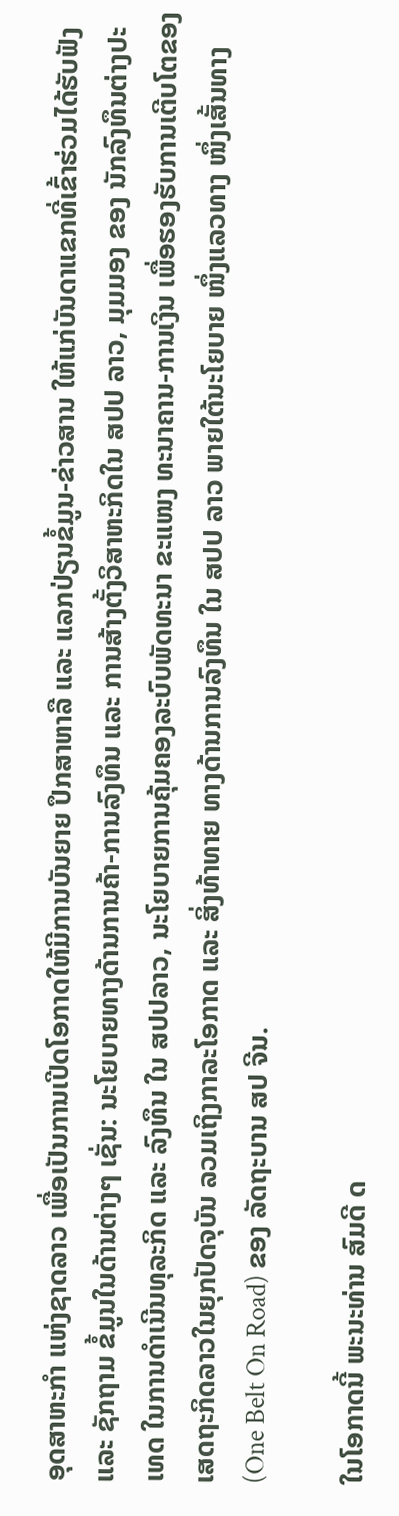ອຸດສາຫະກຳ ແຫ່ງຊາດລາວ ເພື່ອເປັນການເປີດໂອກາດໃຫ້ມີການບັນຍາຍ ປຶກສາຫາລື ແລະ ແລກປ່ຽນຂໍ້ມູນ-ຂ່າວສານ ໃຫ້ແກ່ບັນດາແຂກທີ່ເຂົ້າຮ່ວມໄດ້ຮັບຟັງ ແລະ ຊັກຖາມ ຂໍ້ມູນໃນດ້ານຕ່າງໆ ເຊັ່ນ: ນະໂຍບາຍທາງດ້ານການຄ້າ-ການລົງທຶນ ແລະ ການສ້າງຕັ້ງວິສາຫະກິດໃນ ສປປ ລາວ, ມຸມມອງ ຂອງ ນັກລົງທຶນຕ່າງປະເທດ ໃນການດຳເນີນທຸລະກິດ ແລະ ລົງທຶນ ໃນ ສປປລາວ, ນະໂຍບາຍການຄຸ້ມຄອງລະບົບພັດທະນາ ຂະແໜງ ທະນາຄານ-ການເງິນ ເພື່ອຮອງຮັບການເຕີບໂຕຂອງເສດຖະກິດລາວໃນຍຸກປັດຈຸບັນ ລວມເຖິງກາລະໂອກາດ ແລະ ສິ່ງທ້າທາຍ ທາງດ້ານການລົງທຶນ ໃນ ສປປ ລາວ ພາຍໃຕ້ນະໂຍບາຍ ໜຶ່ງແລວທາງ ໜຶ່ງເສັ້ນທາງ (One Belt On Road) ຂອງ ລັດຖະບານ ສປ ຈີນ.

ໃນໂອກາດນີ້ ພະນະທ່ານ ສົມດີ ດ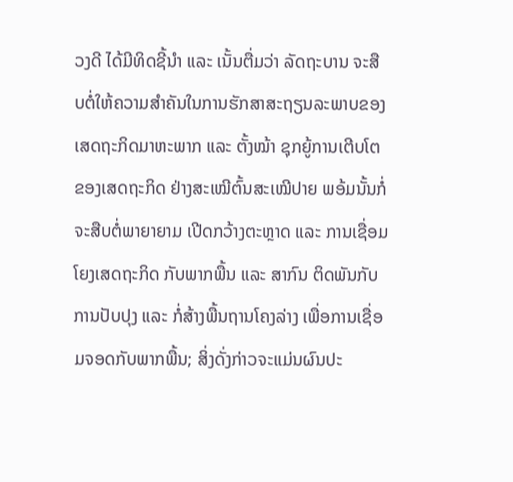ວງດີ ໄດ້ມີທິດຊີ້ນຳ ແລະ ເນັ້ນຕື່ມວ່າ ລັດຖະບານ ຈະສືບຕໍ່ໃຫ້ຄວາມສຳຄັນໃນການຮັກສາສະຖຽນລະພາບຂອງ ເສດຖະກິດມາຫະພາກ ແລະ ຕັ້ງໝ້າ ຊຸກຍູ້ການເຕີບໂຕຂອງເສດຖະກິດ ຢ່າງສະເໝີຕົ້ນສະເໝີປາຍ ພອ້ມນັ້ນກໍ່ຈະສືບຕໍ່ພາຍາຍາມ ເປີດກວ້າງຕະຫຼາດ ແລະ ການເຊື່ອມໂຍງເສດຖະກິດ ກັບພາກພື້ນ ແລະ ສາກົນ ຕິດພັນກັບ ການປັບປຸງ ແລະ ກໍ່ສ້າງພື້ນຖານໂຄງລ່າງ ເພື່ອການເຊື່ອມຈອດກັບພາກພື້ນ; ສິ່ງດັ່ງກ່າວຈະແມ່ນຜົນປະ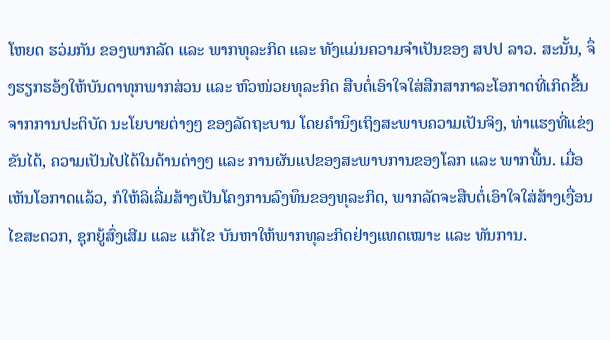ໂຫຍດ ຮວ່ມກັນ ຂອງພາກລັດ ແລະ ພາກທຸລະກິດ ແລະ ທັງແມ່ນຄວາມຈຳເປັນຂອງ ສປປ ລາວ. ສະນັ້ນ, ຈຶ່ງຮຽກຮອ້ງໃຫ້ບັນດາທຸກພາກສ່ວນ ແລະ ຫົວໜ່ວຍທຸລະກິດ ສືບຕໍ່ເອົາໃຈໃສ່ສືກສາກາລະໂອກາດທີ່ເກິດຂື້ນ ຈາກການປະຕິບັດ ນະໂຍບາຍຕ່າງໆ ຂອງລັດຖະບານ ໂດຍຄຳນຶງເຖິງສະພາບຄວາມເປັນຈິງ, ທ່າແຮງທີ່ແຂ່ງຂັນໄດ້, ຄວາມເປັນໄປໄດ້ໃນດ້ານຕ່າງໆ ແລະ ການຜັນແປຂອງສະພາບການຂອງໂລກ ແລະ ພາກພື້ນ. ເມື່ອເຫັນໂອກາດແລ້ວ, ກໍໃຫ້ລິເລີ່ມສ້າງເປັນໂຄງການລົງທຶນຂອງທຸລະກິດ, ພາກລັດຈະສືບຕໍ່ເອົາໃຈໃສ່ສ້າງເງື່ອນໄຂສະດວກ, ຊຸກຍູ້ສົ່ງເສີມ ແລະ ແກ້ໄຂ ບັນຫາໃຫ້ພາກທຸລະກິດຢ່າງແທດເໝາະ ແລະ ທັນການ.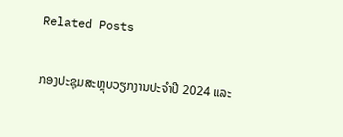Related Posts

ກອງປະຊຸມສະຫຼຸບວຽກງານປະຈຳປີ 2024 ແລະ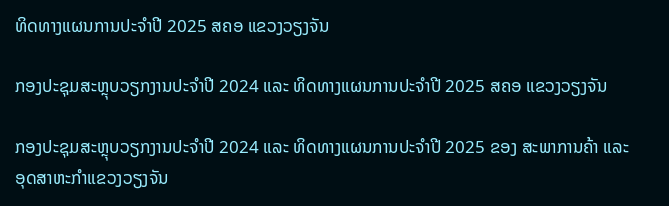ທິດທາງແຜນການປະຈຳປີ 2025 ສຄອ ແຂວງວຽງຈັນ

ກອງປະຊຸມສະຫຼຸບວຽກງານປະຈຳປີ 2024 ແລະ ທິດທາງແຜນການປະຈຳປີ 2025 ສຄອ ແຂວງວຽງຈັນ

ກອງປະຊຸມສະຫຼຸບວຽກງານປະຈຳປີ 2024 ແລະ ທິດທາງແຜນການປະຈຳປີ 2025 ຂອງ ສະພາການຄ້າ ແລະ ອຸດສາຫະກຳແຂວງວຽງຈັນ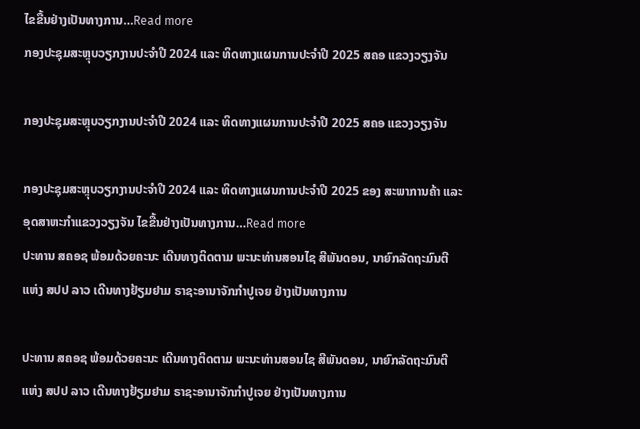ໄຂຂື້ນຢ່າງເປັນທາງການ…Read more
ກອງປະຊຸມສະຫຼຸບວຽກງານປະຈຳປີ 2024 ແລະ ທິດທາງແຜນການປະຈຳປີ 2025 ສຄອ ແຂວງວຽງຈັນ

ກອງປະຊຸມສະຫຼຸບວຽກງານປະຈຳປີ 2024 ແລະ ທິດທາງແຜນການປະຈຳປີ 2025 ສຄອ ແຂວງວຽງຈັນ

ກອງປະຊຸມສະຫຼຸບວຽກງານປະຈຳປີ 2024 ແລະ ທິດທາງແຜນການປະຈຳປີ 2025 ຂອງ ສະພາການຄ້າ ແລະ ອຸດສາຫະກຳແຂວງວຽງຈັນ ໄຂຂື້ນຢ່າງເປັນທາງການ…Read more
ປະທານ ສຄອຊ ພ້ອມດ້ວຍຄະນະ ເດີນທາງຕິດຕາມ ພະນະທ່ານສອນໄຊ ສີພັນດອນ, ນາຍົກລັດຖະມົນຕີ ແຫ່ງ ສປປ ລາວ ເດີນທາງຢ້ຽມຢາມ ຣາຊະອານາຈັກກຳປູເຈຍ ຢ່າງເປັນທາງການ

ປະທານ ສຄອຊ ພ້ອມດ້ວຍຄະນະ ເດີນທາງຕິດຕາມ ພະນະທ່ານສອນໄຊ ສີພັນດອນ, ນາຍົກລັດຖະມົນຕີ ແຫ່ງ ສປປ ລາວ ເດີນທາງຢ້ຽມຢາມ ຣາຊະອານາຈັກກຳປູເຈຍ ຢ່າງເປັນທາງການ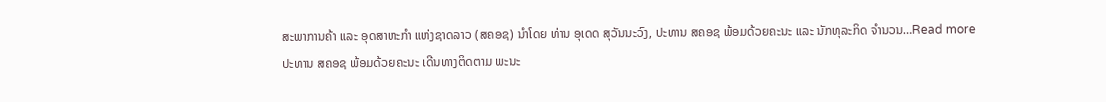ສະພາການຄ້າ ແລະ ອຸດສາຫະກຳ ແຫ່ງຊາດລາວ (ສຄອຊ) ນຳໂດຍ ທ່ານ ອຸເດດ ສຸວັນນະວົງ, ປະທານ ສຄອຊ ພ້ອມດ້ວຍຄະນະ ແລະ ນັກທຸລະກິດ ຈຳນວນ…Read more
ປະທານ ສຄອຊ ພ້ອມດ້ວຍຄະນະ ເດີນທາງຕິດຕາມ ພະນະ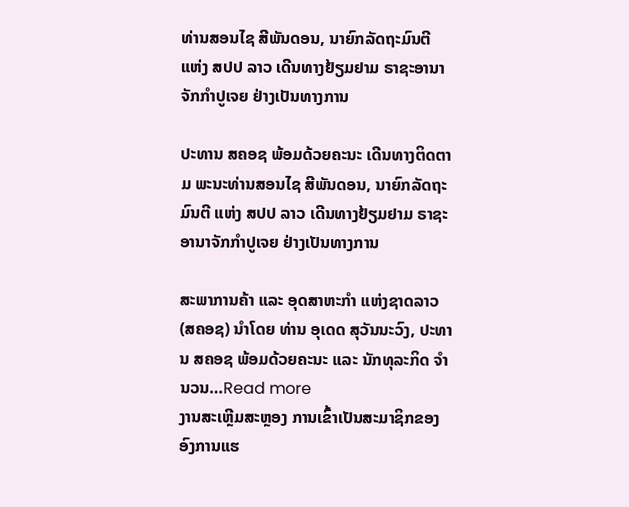ທ່ານສອນໄຊ ສີພັນດອນ, ນາຍົກລັດຖະມົນຕີ ແຫ່ງ ສປປ ລາວ ເດີນທາງຢ້ຽມຢາມ ຣາຊະອານາຈັກກຳປູເຈຍ ຢ່າງເປັນທາງການ

ປະທານ ສຄອຊ ພ້ອມດ້ວຍຄະນະ ເດີນທາງຕິດຕາມ ພະນະທ່ານສອນໄຊ ສີພັນດອນ, ນາຍົກລັດຖະມົນຕີ ແຫ່ງ ສປປ ລາວ ເດີນທາງຢ້ຽມຢາມ ຣາຊະອານາຈັກກຳປູເຈຍ ຢ່າງເປັນທາງການ

ສະພາການຄ້າ ແລະ ອຸດສາຫະກຳ ແຫ່ງຊາດລາວ (ສຄອຊ) ນຳໂດຍ ທ່ານ ອຸເດດ ສຸວັນນະວົງ, ປະທານ ສຄອຊ ພ້ອມດ້ວຍຄະນະ ແລະ ນັກທຸລະກິດ ຈຳນວນ…Read more
ງານສະເຫຼີມສະຫຼອງ ການເຂົ້າເປັນສະມາຊິກຂອງອົງການແຮ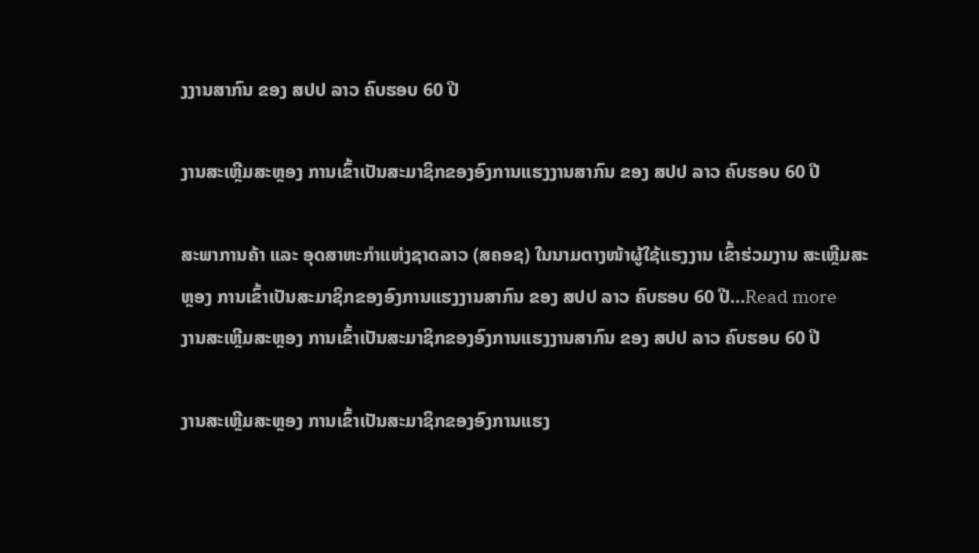ງງານສາກົນ ຂອງ ສປປ ລາວ ຄົບຮອບ 60 ປີ

ງານສະເຫຼີມສະຫຼອງ ການເຂົ້າເປັນສະມາຊິກຂອງອົງການແຮງງານສາກົນ ຂອງ ສປປ ລາວ ຄົບຮອບ 60 ປີ

ສະພາການຄ້າ ແລະ ອຸດສາຫະກຳແຫ່ງຊາດລາວ (ສຄອຊ) ໃນນາມຕາງໜ້າຜູ້ໃຊ້ແຮງງານ ເຂົ້າຮ່ວມງານ ສະເຫຼີມສະຫຼອງ ການເຂົ້າເປັນສະມາຊິກຂອງອົງການແຮງງານສາກົນ ຂອງ ສປປ ລາວ ຄົບຮອບ 60 ປີ…Read more
ງານສະເຫຼີມສະຫຼອງ ການເຂົ້າເປັນສະມາຊິກຂອງອົງການແຮງງານສາກົນ ຂອງ ສປປ ລາວ ຄົບຮອບ 60 ປີ

ງານສະເຫຼີມສະຫຼອງ ການເຂົ້າເປັນສະມາຊິກຂອງອົງການແຮງ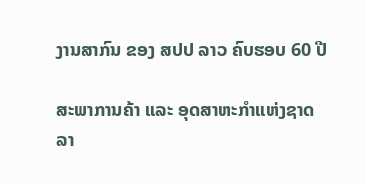ງານສາກົນ ຂອງ ສປປ ລາວ ຄົບຮອບ 60 ປີ

ສະພາການຄ້າ ແລະ ອຸດສາຫະກຳແຫ່ງຊາດລາ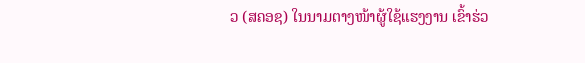ວ (ສຄອຊ) ໃນນາມຕາງໜ້າຜູ້ໃຊ້ແຮງງານ ເຂົ້າຮ່ວ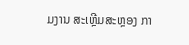ມງານ ສະເຫຼີມສະຫຼອງ ກາ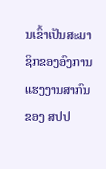ນເຂົ້າເປັນສະມາຊິກຂອງອົງການແຮງງານສາກົນ ຂອງ ສປປ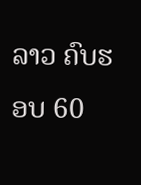ລາວ ຄົບຮອບ 60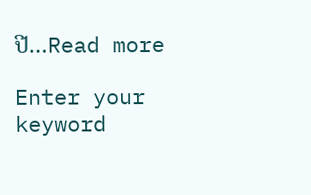ປີ…Read more

Enter your keyword